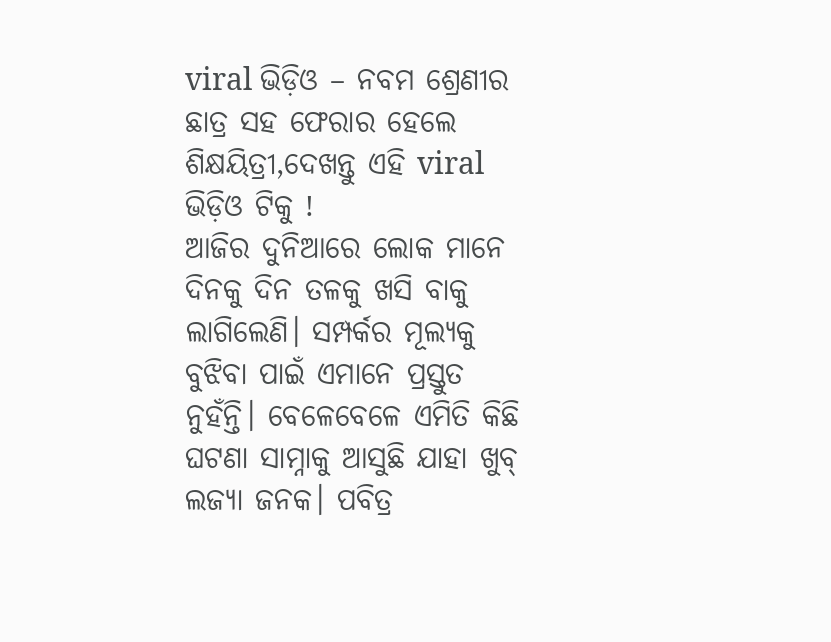viral ଭିଡ଼ିଓ – ନବମ ଶ୍ରେଣୀର ଛାତ୍ର ସହ ଫେରାର ହେଲେ ଶିକ୍ଷୟିତ୍ରୀ,ଦେଖନ୍ତୁ ଏହି viral ଭିଡ଼ିଓ ଟିକୁ !
ଆଜିର ଦୁନିଆରେ ଲୋକ ମାନେ ଦିନକୁ ଦିନ ତଳକୁ ଖସି ବାକୁ ଲାଗିଲେଣି। ସମ୍ପର୍କର ମୂଲ୍ୟକୁ ବୁଝିବା ପାଇଁ ଏମାନେ ପ୍ରସ୍ତୁତ ନୁହଁନ୍ତି। ବେଳେବେଳେ ଏମିତି କିଛି ଘଟଣା ସାମ୍ନାକୁ ଆସୁଛି ଯାହା ଖୁବ୍ ଲଜ୍ୟା ଜନକ। ପବିତ୍ର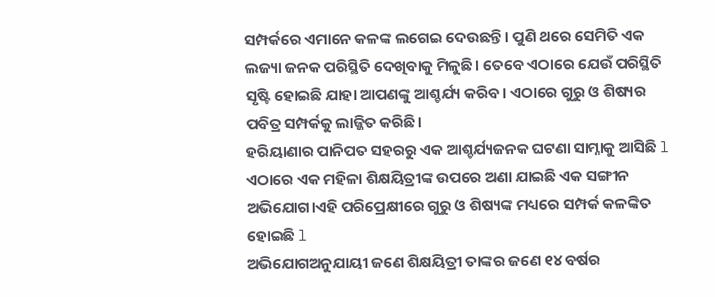ସମ୍ପର୍କରେ ଏମାନେ କଳଙ୍କ ଲଗେଇ ଦେଉଛନ୍ତି। ପୁଣି ଥରେ ସେମିତି ଏକ ଲଜ୍ୟା ଜନକ ପରିସ୍ଥିତି ଦେଖିବାକୁ ମିଳୁଛି। ତେବେ ଏଠାରେ ଯେଉଁ ପରିସ୍ଥିତି ସୃଷ୍ଟି ହୋଇଛି ଯାହା ଆପଣଙ୍କୁ ଆଶ୍ଚର୍ଯ୍ୟ କରିବ। ଏଠାରେ ଗୁରୁ ଓ ଶିଷ୍ୟର ପବିତ୍ର ସମ୍ପର୍କକୁ ଲାଜ୍ଜିତ କରିଛି।
ହରିୟାଣାର ପାନିପତ ସହରରୁ ଏକ ଆଶ୍ଚର୍ଯ୍ୟଜନକ ଘଟଣା ସାମ୍ନାକୁ ଆସିଛି l ଏଠାରେ ଏକ ମହିଳା ଶିକ୍ଷୟିତ୍ରୀଙ୍କ ଉପରେ ଅଣା ଯାଇଛି ଏକ ସଙ୍ଗୀନ ଅଭିଯୋଗ।ଏହି ପରିପ୍ରେକ୍ଷୀରେ ଗୁରୁ ଓ ଶିଷ୍ୟଙ୍କ ମଧ୍ୟରେ ସମ୍ପର୍କ କଳଙ୍କିତ ହୋଇଛି l
ଅଭିଯୋଗଅନୁଯାୟୀ ଜଣେ ଶିକ୍ଷୟିତ୍ରୀ ତାଙ୍କର ଜଣେ ୧୪ ବର୍ଷର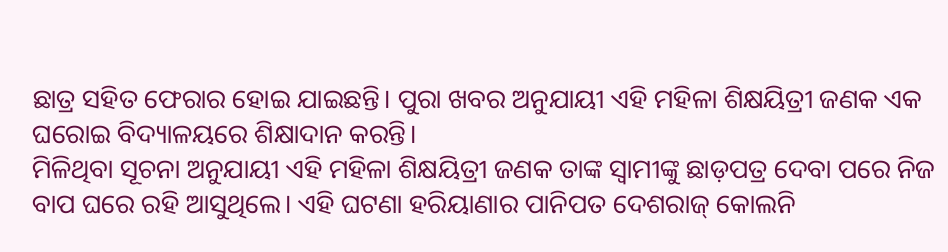ଛାତ୍ର ସହିତ ଫେରାର ହୋଇ ଯାଇଛନ୍ତି। ପୁରା ଖବର ଅନୁଯାୟୀ ଏହି ମହିଳା ଶିକ୍ଷୟିତ୍ରୀ ଜଣକ ଏକ ଘରୋଇ ବିଦ୍ୟାଳୟରେ ଶିକ୍ଷାଦାନ କରନ୍ତି।
ମିଳିଥିବା ସୂଚନା ଅନୁଯାୟୀ ଏହି ମହିଳା ଶିକ୍ଷୟିତ୍ରୀ ଜଣକ ତାଙ୍କ ସ୍ବାମୀଙ୍କୁ ଛାଡ଼ପତ୍ର ଦେବା ପରେ ନିଜ ବାପ ଘରେ ରହି ଆସୁଥିଲେ। ଏହି ଘଟଣା ହରିୟାଣାର ପାନିପତ ଦେଶରାଜ୍ କୋଲନି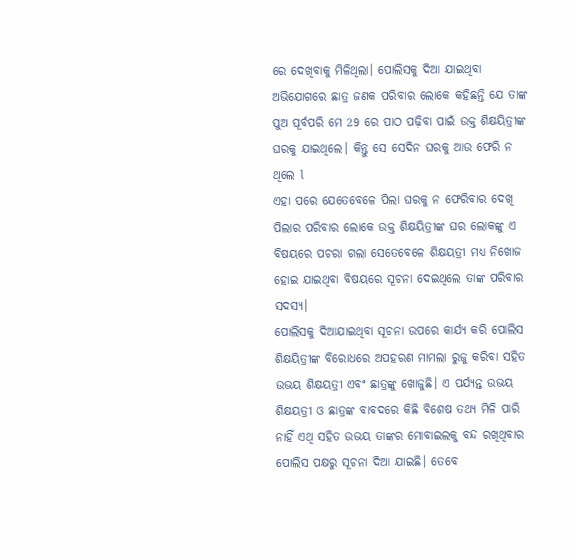ରେ ଦେଖିବାକୁ ମିଳିଥିଲା। ପୋଲିସକୁ ଦିଆ ଯାଇଥିବା ଅଭିଯୋଗରେ ଛାତ୍ର ଜଣକ ପରିବାର ଲୋକେ କହିଛନ୍ତି ଯେ ତାଙ୍କ ପୁଅ ପୂର୍ବପରି ମେ 29 ରେ ପାଠ ପଢ଼ିବା ପାଇଁ ଉକ୍ତ ଶିକ୍ଷୟିତ୍ରୀଙ୍କ ଘରକୁ ଯାଇଥିଲେ। କିନ୍ତୁ ସେ ସେଦିନ ଘରକୁ ଆଉ ଫେରି ନ ଥିଲେ l
ଏହା ପରେ ଯେତେବେଳେ ପିଲା ଘରକୁ ନ ଫେରିବାର ଦେଖି ପିଲାର ପରିବାର ଲୋକେ ଉକ୍ତ ଶିକ୍ଷୟିତ୍ରୀଙ୍କ ଘର ଲୋକଙ୍କୁ ଏ ବିଷୟରେ ପଚରା ଗଲା ସେତେବେଳେ ଶିକ୍ଷୟତ୍ରୀ ମଧ୍ୟ ନିଖୋଜ ହୋଇ ଯାଇଥିବା ବିଷୟରେ ସୂଚନା ଦେଇଥିଲେ ତାଙ୍କ ପରିବାର ସଦସ୍ୟ।
ପୋଲିସକୁ ଦିଆଯାଇଥିବା ସୂଚନା ଉପରେ କାର୍ଯ୍ୟ କରି ପୋଲିସ ଶିକ୍ଷୟିତ୍ରୀଙ୍କ ବିରୋଧରେ ଅପହରଣ ମାମଲା ରୁଜୁ କରିବା ସହିତ ଉଭୟ ଶିକ୍ଷୟତ୍ରୀ ଏବଂ ଛାତ୍ରଙ୍କୁ ଖୋଜୁଛି। ଏ ପର୍ଯ୍ୟନ୍ତ ଉଭୟ ଶିକ୍ଷୟତ୍ରୀ ଓ ଛାତ୍ରଙ୍କ ବାବଦରେ କିଛି ବିଶେଷ ତଥ୍ୟ ମିଳି ପାରି ନାହିଁ ଏଥି ସହିତ ଉଭୟ ତାଙ୍କର ମୋବାଇଲକୁ ବନ୍ଦ ରଖିଥିବାର ପୋଲିସ ପକ୍ଷରୁ ସୂଚନା ଦିଆ ଯାଇଛି। ତେବେ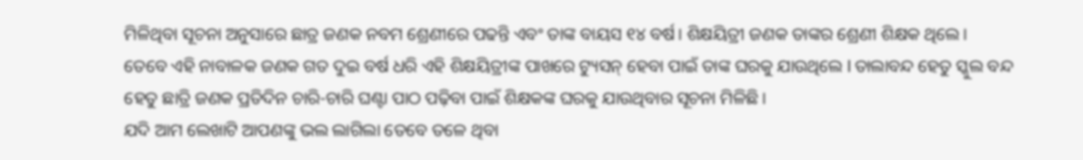ମିଳିଥିବା ସୂଚନା ଅନୁସାରେ ଛାତ୍ର ଜଣକ ନବମ ଶ୍ରେଣୀରେ ପଢନ୍ତି ଏବଂ ତାଙ୍କ ବାୟସ ୧୪ ବର୍ଷ। ଶିକ୍ଷୟିତ୍ରୀ ଜଣକ ତାଙ୍କର ଶ୍ରେଣୀ ଶିକ୍ଷକ ଥିଲେ।
ତେବେ ଏହି ନାବାଳକ ଜଣକ ଗତ ଦୁଇ ବର୍ଷ ଧରି ଏହି ଶିକ୍ଷୟିତ୍ରୀଙ୍କ ପାଖରେ ଟ୍ୟୁସନ୍ ହେବା ପାଇଁ ତାଙ୍କ ଘରକୁ ଯାଉଥିଲେ l ତାଲାବନ୍ଦ ହେତୁ ସ୍କୁଲ ବନ୍ଦ ହେତୁ ଛାତ୍ରି ଜଣକ ପ୍ରତିଦିନ ଚାରି-ଚାରି ଘଣ୍ଟା ପାଠ ପଢ଼ିବା ପାଇଁ ଶିକ୍ଷକଙ୍କ ଘରକୁ ଯାଉଥିବାର ସୂଚନା ମିଳିଛି।
ଯଦି ଆମ ଲେଖାଟି ଆପଣଙ୍କୁ ଭଲ ଲାଗିଲା ତେବେ ତଳେ ଥିବା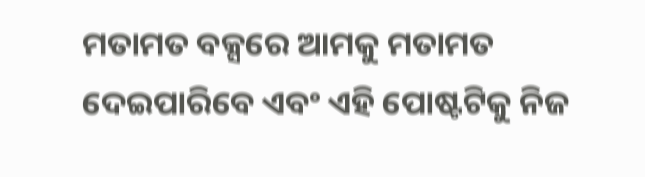ମତାମତ ବକ୍ସରେ ଆମକୁ ମତାମତ ଦେଇପାରିବେ ଏବଂ ଏହି ପୋଷ୍ଟଟିକୁ ନିଜ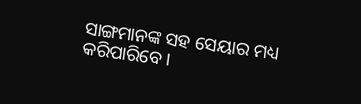ସାଙ୍ଗମାନଙ୍କ ସହ ସେୟାର ମଧ୍ୟ କରିପାରିବେ ।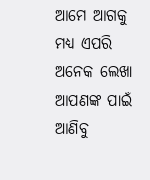ଆମେ ଆଗକୁ ମଧ୍ୟ ଏପରି ଅନେକ ଲେଖା ଆପଣଙ୍କ ପାଇଁ ଆଣିବୁ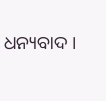ଧନ୍ୟବାଦ ।